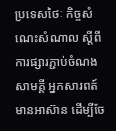ប្រទេសថៃៈ កិច្ចសំណេះសំណាល ស្តីពីការផ្សារភ្ជាប់ចំណងសាមគ្គី អ្នកសារពត៍មានអាស៊ាន ដើម្បីចែ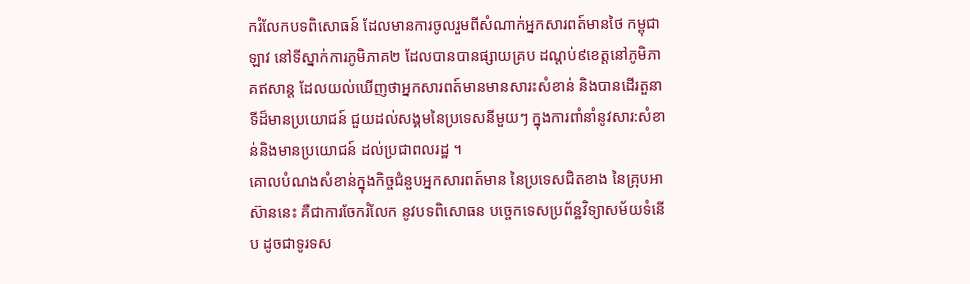ករំលែកបទពិសោធន៍ ដែលមានការចូលរួមពីសំណាក់អ្នកសារពត៍មានថៃ កម្ពុជា ឡាវ នៅទីស្នាក់ការភូមិភាគ២ ដែលបានបានផ្សាយគ្រប ដណ្តប់៩ខេត្តនៅភូមិភាគឥសាន្ត ដែលយល់ឃើញថាអ្នកសារពត៍មានមានសារះសំខាន់ និងបានដើរតួនាទីដ៏មានប្រយោជន៍ ជួយដល់សង្គមនៃប្រទេសនីមួយៗ ក្នុងការពាំនាំនូវសារ:សំខាន់និងមានប្រយោជន៍ ដល់ប្រជាពលរដ្ឋ ។
គោលបំណងសំខាន់ក្នុងកិច្ចជំនួបអ្នកសារពត៍មាន នៃប្រទេសជិតខាង នៃគ្រុបអាស៊ាននេះ គឺជាការចែករំលែក នូវបទពិសោធន បច្ចេកទេសប្រព័ន្ឋវិទ្យាសម័យទំនើប ដូចជាទូរទស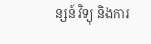ន្សន៍ វិទ្យុ និងការ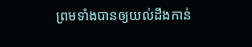ព្រមទាំងបានឲ្យយល់ដឹងកាន់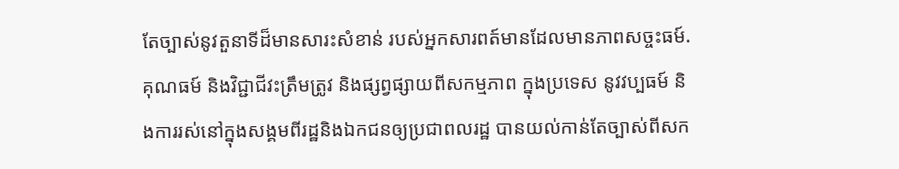តែច្បាស់នូវតួនាទីដ៏មានសារះសំខាន់ របស់អ្នកសារពត៍មានដែលមានភាពសច្ចះធម៍. គុណធម៍ និងវិជ្ជាជីវះត្រឹមត្រូវ និងផ្សព្វផ្សាយពីសកម្មភាព ក្នុងប្រទេស នូវវប្បធម៍ និងការរស់នៅក្នុងសង្គមពីរដ្ឋនិងឯកជនឲ្យប្រជាពលរដ្ឋ បានយល់កាន់តែច្បាស់ពីសក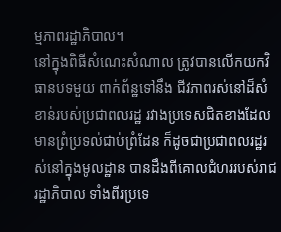ម្មភាពរដ្ឋាភិបាល។
នៅក្នុងពិធីសំណេះសំណាល ត្រូវបានលើកយកវិធានបទមួយ ពាក់ព័ន្ឋទៅនឹង ជីវភាពរស់នៅដ៏សំខាន់របស់ប្រជាពលរដ្ឋ រវាងប្រទេសជិតខាងដែលមានព្រំប្រទល់ជាប់ព្រំដែន ក៏ដូចជាប្រជាពលរដ្ឋរស់នៅក្នុងមូលដ្ឋាន បានដឹងពីគោលជំហររបស់រាជរដ្ឋាភិបាល ទាំងពីរប្រទេ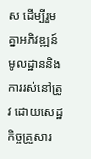ស ដើម្បីរួមគ្នាអភិវឌ្ឍន៍មូលដ្ឋាននិងការរស់នៅត្រូវ ដោយសេដ្ឋកិច្ចគ្រួសារ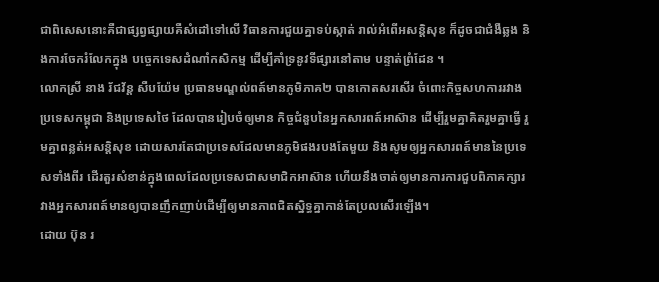ជាពិសេសនោះគឺជាផ្សព្វផ្សាយគឺសំដៅទៅលើ វិធានការជួយគ្នាទប់ស្កាត់ រាល់អំពើអសន្តិសុខ ក៏ដូចជាជំងឺឆ្លង និងការចែករំលែកក្នុង បច្ចេកទេសដំណាំកសិកម្ម ដើម្បីគាំទ្រនូវទីផ្សារនៅតាម បន្ទាត់ព្រំដែន ។
លោកស្រី នាង រ័ជវ័ន្ត សឺបយ៉ែម ប្រធានមណ្ឌល់ពត៍មានភូមិភាគ២ បានកោតសរសើរ ចំពោះកិច្ចសហការរវាងប្រទេសកម្ពុជា និងប្រទេសថៃ ដែលបានរៀបចំឲ្យមាន កិច្ចជំនួបនៃអ្នកសារពត៍អាស៊ាន ដើម្បីរួមគ្នាគិតរួមគ្នាធ្វើ រួមគ្នាពន្លត់អសន្តិសុខ ដោយសារតែជាប្រទេសដែលមានភូមិផងរបងតែមួយ និងសូមឲ្យអ្នកសារពត៍មាននៃប្រទេសទាំងពីរ ដើរតួរសំខាន់ក្នុងពេលដែលប្រទេសជាសមាជិកអាស៊ាន ហើយនឹងចាត់ឲ្យមានការការជួបពិភាគក្សារវាងអ្នកសារពត៍មានឲ្យបានញឹកញាប់ដើម្បីឲ្យមានភាពជិតស្និទ្ធគ្នាកាន់តែប្រលសើរឡើង។
ដោយ ប៊ុន រ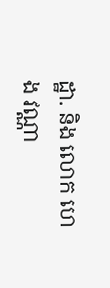ដ្ឋា. និង លោក ហេង វណ្ណា